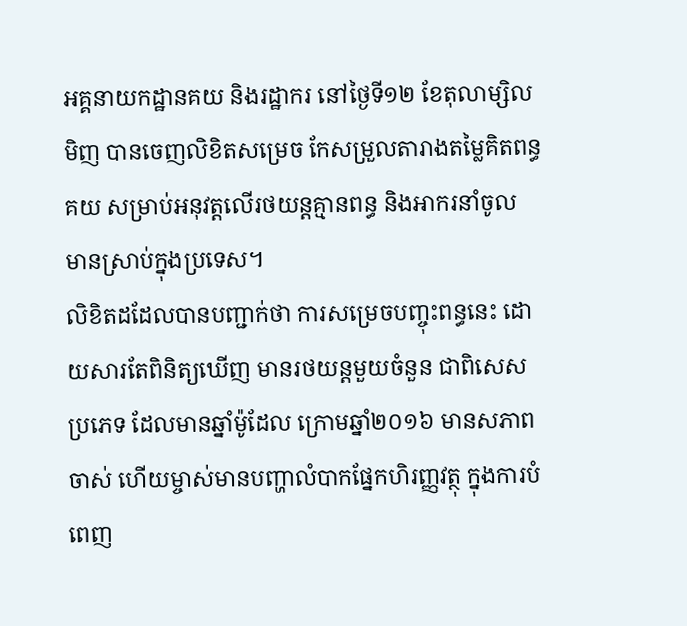អគ្គនាយកដ្ឋានគយ និងរដ្ឋាករ នៅថ្ងៃទី១២ ខែតុលាម្សិលមិញ បានចេញលិខិតសម្រេច កែសម្រួលតារាងតម្លៃគិតពន្ធគយ សម្រាប់អនុវត្តលើរថយន្តគ្មានពន្ធ និងអាករនាំចូល មានស្រាប់ក្នុងប្រទេស។
លិខិតដដែលបានបញ្ជាក់ថា ការសម្រេចបញ្ចុះពន្ធនេះ ដោយសារតែពិនិត្យឃើញ មានរថយន្តមួយចំនួន ជាពិសេសប្រភេទ ដែលមានឆ្នាំម៉ូដែល ក្រោមឆ្នាំ២០១៦ មានសភាពចាស់ ហើយម្ចាស់មានបញ្ហាលំបាកផ្នែកហិរញ្ញវត្ថុ ក្នុងការបំពេញ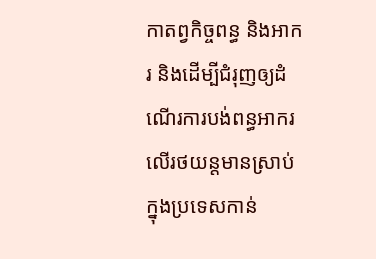កាតព្វកិច្ចពន្ធ និងអាករ និងដើម្បីជំរុញឲ្យដំណើរការបង់ពន្ធអាករលើរថយន្តមានស្រាប់ក្នុងប្រទេសកាន់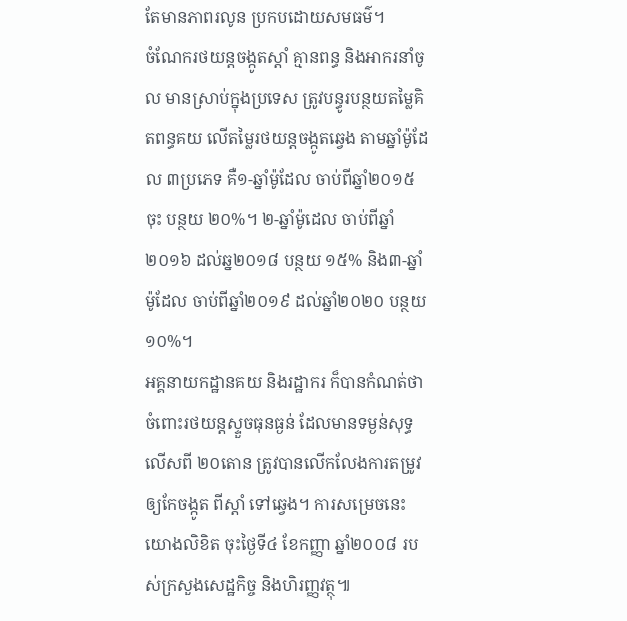តែមានភាពរលូន ប្រកបដោយសមធម៌។
ចំណែករថយន្តចង្កូតស្តាំ គ្មានពន្ធ និងអាករនាំចូល មានស្រាប់ក្នុងប្រទេស ត្រូវបន្ធូរបន្ថយតម្លៃគិតពន្ធគយ លើតម្លៃរថយន្តចង្កូតឆ្វេង តាមឆ្នាំម៉ូដែល ៣ប្រភេទ គឺ១-ឆ្នាំម៉ូដែល ចាប់ពីឆ្នាំ២០១៥ ចុះ បន្ថយ ២០%។ ២-ឆ្នាំម៉ូដេល ចាប់ពីឆ្នាំ២០១៦ ដល់ឆ្ន២០១៨ បន្ថយ ១៥% និង៣-ឆ្នាំម៉ូដែល ចាប់ពីឆ្នាំ២០១៩ ដល់ឆ្នាំ២០២០ បន្ថយ ១០%។
អគ្គនាយកដ្ឋានគយ និងរដ្ឋាករ ក៏បានកំណត់ថា ចំពោះរថយន្តស្ទួចធុនធ្ងន់ ដែលមានទម្ងន់សុទ្ធលើសពី ២០តោន ត្រូវបានលើកលែងការតម្រូវឲ្យកែចង្កូត ពីស្តាំ ទៅឆ្វេង។ ការសម្រេចនេះ យោងលិខិត ចុះថ្ងៃទី៤ ខែកញ្ញា ឆ្នាំ២០០៨ របស់ក្រសួងសេដ្ឋកិច្ច និងហិរញ្ញវត្ថុ៕